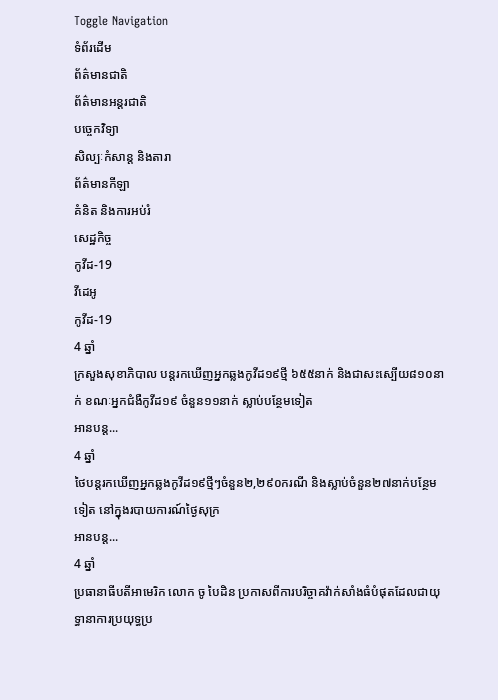Toggle Navigation
ទំព័រដើម
ព័ត៌មានជាតិ
ព័ត៌មានអន្តរជាតិ
បច្ចេកវិទ្យា
សិល្បៈកំសាន្ត និងតារា
ព័ត៌មានកីឡា
គំនិត និងការអប់រំ
សេដ្ឋកិច្ច
កូវីដ-19
វីដេអូ
កូវីដ-19
4 ឆ្នាំ
ក្រសួងសុខាភិបាល បន្តរកឃើញអ្នកឆ្លងកូវីដ១៩ថ្មី ៦៥៥នាក់ និងជាសះស្បើយ៨១០នាក់ ខណៈអ្នកជំងឺកូវីដ១៩ ចំនួន១១នាក់ ស្លាប់បន្ថែមទៀត
អានបន្ត...
4 ឆ្នាំ
ថៃបន្តរកឃើញអ្នកឆ្លងកូវីដ១៩ថ្មីៗចំនួន២,២៩០ករណី និងស្លាប់ចំនួន២៧នាក់បន្ថែមទៀត នៅក្នុងរបាយការណ៍ថ្ងៃសុក្រ
អានបន្ត...
4 ឆ្នាំ
ប្រធានាធីបតីអាមេរិក លោក ចូ បៃដិន ប្រកាសពីការបរិច្ចាគវ៉ាក់សាំងធំបំផុតដែលជាយុទ្ធានាការប្រយុទ្ធប្រ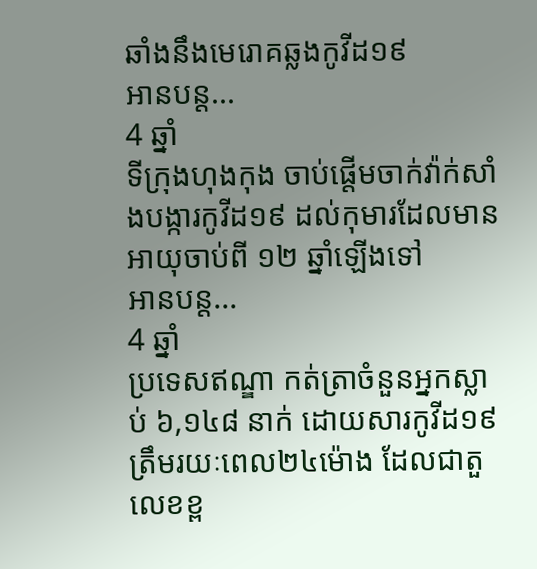ឆាំងនឹងមេរោគឆ្លងកូវីដ១៩
អានបន្ត...
4 ឆ្នាំ
ទីក្រុងហុងកុង ចាប់ផ្ដើមចាក់វ៉ាក់សាំងបង្ការកូវីដ១៩ ដល់កុមារដែលមានអាយុចាប់ពី ១២ ឆ្នាំឡើងទៅ
អានបន្ត...
4 ឆ្នាំ
ប្រទេសឥណ្ឌា កត់ត្រាចំនួនអ្នកស្លាប់ ៦,១៤៨ នាក់ ដោយសារកូវីដ១៩ ត្រឹមរយៈពេល២៤ម៉ោង ដែលជាតួលេខខ្ព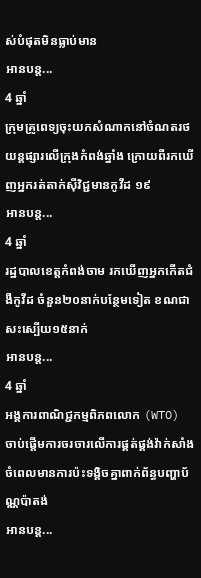ស់បំផុតមិនធ្លាប់មាន
អានបន្ត...
4 ឆ្នាំ
ក្រុមគ្រូពេទ្យចុះយកសំណាកនៅចំណតរថយន្តផ្សារលើក្រុងកំពង់ឆ្នាំង ក្រោយពីរកឃើញអ្នករត់តាក់ស៊ីវិជ្ជមានកូវីដ ១៩
អានបន្ត...
4 ឆ្នាំ
រដ្ឋបាលខេត្តកំពង់ចាម រកឃើញអ្នកកើតជំងឺកូវីដ ចំនួន២០នាក់បន្ថែមទៀត ខណជាសះស្បើយ១៥នាក់
អានបន្ត...
4 ឆ្នាំ
អង្គការពាណិជ្ជកម្មពិភពលោក (WTO) ចាប់ផ្តើមការចរចារលើការផ្គត់ផ្គង់វ៉ាក់សាំង ចំពេលមានការប៉ះទង្គិចគ្នាពាក់ព័ន្ធបញ្ហាប័ណ្ណប៉ាតង់
អានបន្ត...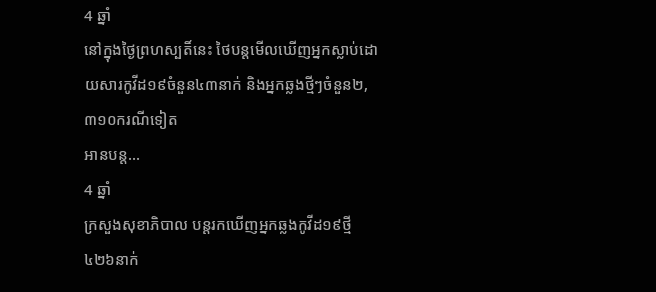4 ឆ្នាំ
នៅក្នុងថ្ងៃព្រហស្បតិ៍នេះ ថៃបន្តមើលឃើញអ្នកស្លាប់ដោយសារកូវីដ១៩ចំនួន៤៣នាក់ និងអ្នកឆ្លងថ្មីៗចំនួន២,៣១០ករណីទៀត
អានបន្ត...
4 ឆ្នាំ
ក្រសួងសុខាភិបាល បន្តរកឃើញអ្នកឆ្លងកូវីដ១៩ថ្មី ៤២៦នាក់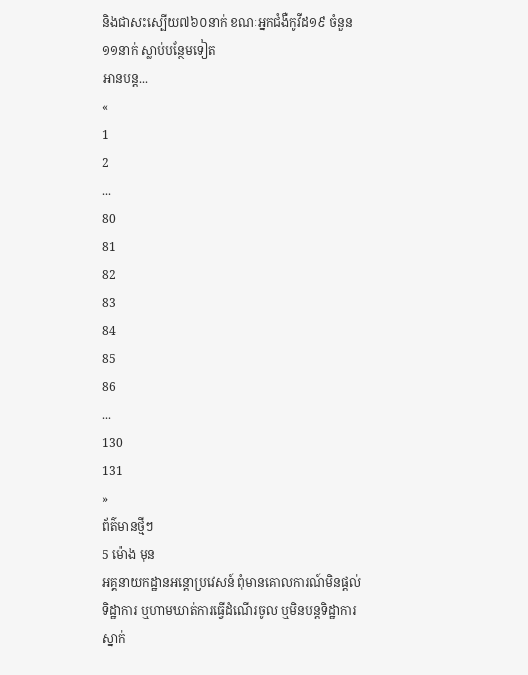និងជាសះស្បើយ៧៦០នាក់ ខណៈអ្នកជំងឺកូវីដ១៩ ចំនួន១១នាក់ ស្លាប់បន្ថែមទៀត
អានបន្ត...
«
1
2
...
80
81
82
83
84
85
86
...
130
131
»
ព័ត៌មានថ្មីៗ
5 ម៉ោង មុន
អគ្គនាយកដ្ឋានអន្តោប្រវេសន៍ ពុំមានគោលការណ៍មិនផ្តល់ទិដ្ឋាការ ឬហាមឃាត់ការធ្វើដំណើរចូល ឬមិនបន្តទិដ្ឋាការស្នាក់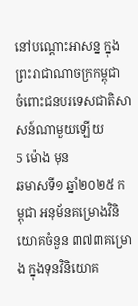នៅបណ្តោះអាសន្ន ក្នុងព្រះរាជាណាចក្រកម្ពុជា ចំពោះជនបរទេសជាតិសាសន៍ណាមួយឡើយ
5 ម៉ោង មុន
ឆមាសទី១ ឆ្នាំ២០២៥ កម្ពុជា អនុម័នគម្រោងវិនិយោគចំនួន ៣៧៣គម្រោង ក្នុងទុនវិនិយោគ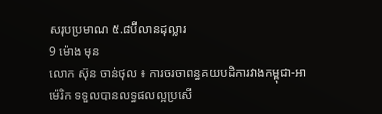សរុបប្រមាណ ៥.៨ប៊ីលានដុល្លារ
9 ម៉ោង មុន
លោក ស៊ុន ចាន់ថុល ៖ ការចរចាពន្ធគយបដិការវាងកម្ពុជា-អាម៉េរិក ទទួលបានលទ្ធផលល្អប្រសើ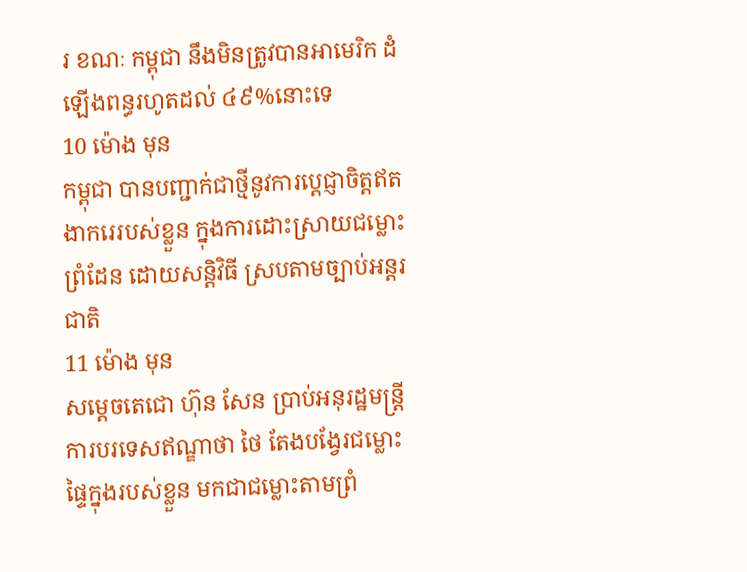រ ខណៈ កម្ពុជា នឹងមិនត្រូវបានអាមេរិក ដំឡើងពន្ធរហូតដល់ ៤៩%នោះទេ
10 ម៉ោង មុន
កម្ពុជា បានបញ្ជាក់ជាថ្មីនូវការប្តេជ្ញាចិត្តឥតងាករេរបស់ខ្លួន ក្នុងការដោះស្រាយជម្លោះព្រំដែន ដោយសន្តិវិធី ស្របតាមច្បាប់អន្តរជាតិ
11 ម៉ោង មុន
សម្តេចតេជោ ហ៊ុន សែន ប្រាប់អនុរដ្ឋមន្ត្រីការបរទេសឥណ្ឌាថា ថៃ តែងបង្វែរជម្លោះផ្ទៃក្នុងរបស់ខ្លួន មកជាជម្លោះតាមព្រំ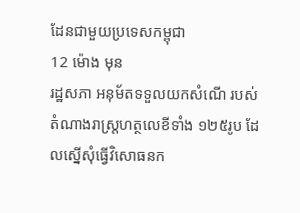ដែនជាមួយប្រទេសកម្ពុជា
12 ម៉ោង មុន
រដ្ឋសភា អនុម័តទទួលយកសំណើ របស់តំណាងរាស្រ្តហត្ថលេខីទាំង ១២៥រូប ដែលស្នើសុំធ្វើវិសោធនក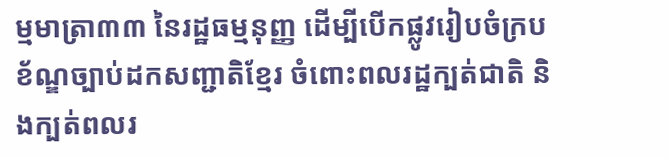ម្មមាត្រា៣៣ នៃរដ្ឋធម្មនុញ្ញ ដើម្បីបើកផ្លូវរៀបចំក្របខ័ណ្ឌច្បាប់ដកសញ្ជាតិខ្មែរ ចំពោះពលរដ្ឋក្បត់ជាតិ និងក្បត់ពលរ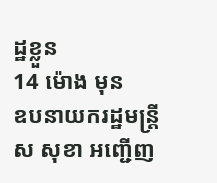ដ្ឋខ្លួន
14 ម៉ោង មុន
ឧបនាយករដ្ឋមន្រ្តី ស សុខា អញ្ជើញ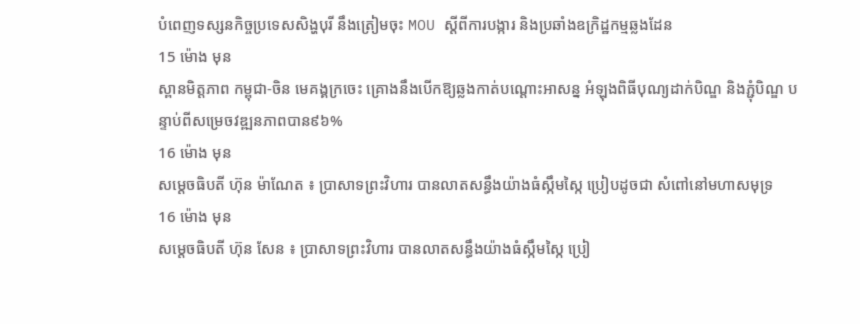បំពេញទស្សនកិច្ចប្រទេសសិង្ហបុរី នឹងត្រៀមចុះ MOU ស្ដីពីការបង្ការ និងប្រឆាំងឧក្រិដ្ឋកម្មឆ្លងដែន
15 ម៉ោង មុន
ស្ពានមិត្តភាព កម្ពុជា-ចិន មេគង្គក្រចេះ គ្រោងនឹងបើកឱ្យឆ្លងកាត់បណ្តោះអាសន្ន អំឡុងពិធីបុណ្យដាក់បិណ្ឌ និងភ្ជុំបិណ្ឌ បន្ទាប់ពីសម្រេចវឌ្ឍនភាពបាន៩៦%
16 ម៉ោង មុន
សម្តេចធិបតី ហ៊ុន ម៉ាណែត ៖ ប្រាសាទព្រះវិហារ បានលាតសន្ធឹងយ៉ាងធំស្កឹមស្កៃ ប្រៀបដូចជា សំពៅនៅមហាសមុទ្រ
16 ម៉ោង មុន
សម្តេចធិបតី ហ៊ុន សែន ៖ ប្រាសាទព្រះវិហារ បានលាតសន្ធឹងយ៉ាងធំស្កឹមស្កៃ ប្រៀ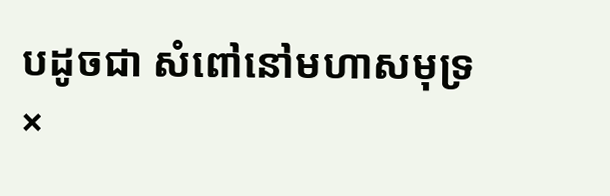បដូចជា សំពៅនៅមហាសមុទ្រ
×